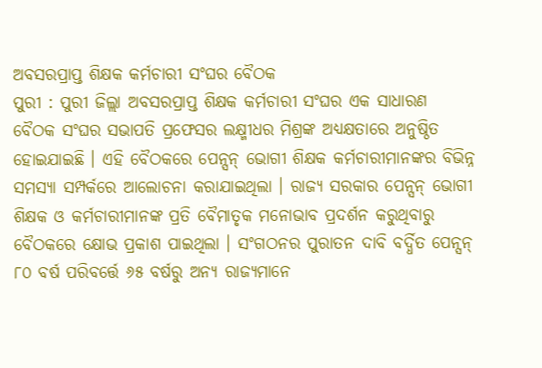ଅବସରପ୍ରାପ୍ତ ଶିକ୍ଷକ କର୍ମଚାରୀ ସଂଘର ବୈଠକ
ପୁରୀ : ପୁରୀ ଜିଲ୍ଲା ଅବସରପ୍ରାପ୍ତ ଶିକ୍ଷକ କର୍ମଚାରୀ ସଂଘର ଏକ ସାଧାରଣ ବୈଠକ ସଂଘର ସଭାପତି ପ୍ରଫେସର ଲକ୍ଷ୍ମୀଧର ମିଶ୍ରଙ୍କ ଅଧ୍ୟକ୍ଷତାରେ ଅନୁଷ୍ଠିତ ହୋଇଯାଇଛି । ଏହି ବୈଠକରେ ପେନ୍ସନ୍ ଭୋଗୀ ଶିକ୍ଷକ କର୍ମଚାରୀମାନଙ୍କର ବିଭିନ୍ନ ସମସ୍ୟା ସମ୍ପର୍କରେ ଆଲୋଚନା କରାଯାଇଥିଲା । ରାଜ୍ୟ ସରକାର ପେନ୍ସନ୍ ଭୋଗୀ ଶିକ୍ଷକ ଓ କର୍ମଚାରୀମାନଙ୍କ ପ୍ରତି ବୈମାତୃକ ମନୋଭାବ ପ୍ରଦର୍ଶନ କରୁଥିବାରୁ ବୈଠକରେ କ୍ଷୋଭ ପ୍ରକାଶ ପାଇଥିଲା । ସଂଗଠନର ପୁରାତନ ଦାବି ବର୍ଦ୍ଧିତ ପେନ୍ସନ୍ ୮୦ ବର୍ଷ ପରିବର୍ତ୍ତେ ୬୫ ବର୍ଷରୁ ଅନ୍ୟ ରାଜ୍ୟମାନେ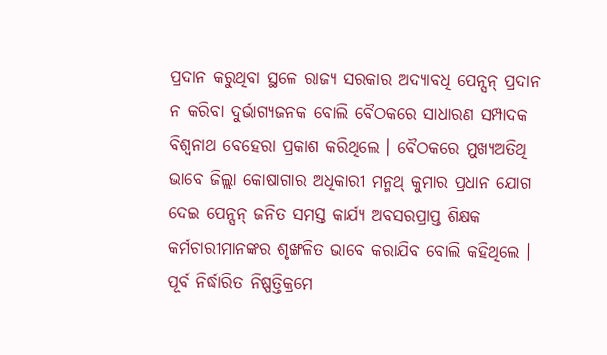ପ୍ରଦାନ କରୁଥିବା ସ୍ଥଳେ ରାଜ୍ୟ ସରକାର ଅଦ୍ୟାବଧି ପେନ୍ସନ୍ ପ୍ରଦାନ ନ କରିବା ଦୁର୍ଭାଗ୍ୟଜନକ ବୋଲି ବୈଠକରେ ସାଧାରଣ ସମ୍ପାଦକ ବିଶ୍ୱନାଥ ବେହେରା ପ୍ରକାଶ କରିଥିଲେ । ବୈଠକରେ ମୁଖ୍ୟଅତିଥି ଭାବେ ଜିଲ୍ଲା କୋଷାଗାର ଅଧିକାରୀ ମନ୍ମଥ୍ କୁମାର ପ୍ରଧାନ ଯୋଗ ଦେଇ ପେନ୍ସନ୍ ଜନିତ ସମସ୍ତ କାର୍ଯ୍ୟ ଅବସରପ୍ରାପ୍ତ ଶିକ୍ଷକ କର୍ମଚାରୀମାନଙ୍କର ଶୃଙ୍ଖଳିତ ଭାବେ କରାଯିବ ବୋଲି କହିଥିଲେ । ପୂର୍ବ ନିର୍ଦ୍ଧାରିତ ନିଷ୍ପତ୍ତିକ୍ରମେ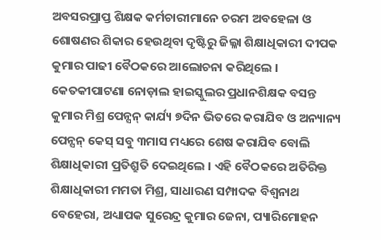ଅବସରପ୍ରାପ୍ତ ଶିକ୍ଷକ କର୍ମଚାରୀମାନେ ଚରମ ଅବହେଳା ଓ ଶୋଷଣର ଶିକାର ହେଉଥିବା ଦୃଷ୍ଟିରୁ ଜିଲ୍ଳା ଶିକ୍ଷାଧିକାରୀ ଦୀପକ କୁମାର ପାଢୀ ବୈଠକରେ ଆଲୋଚନା କରିଥିଲେ । କେତକୀପାଟଣା ନୋଡ଼ାଲ ହାଇସ୍କୁଲର ପ୍ରଧାନଶିକ୍ଷକ ବସନ୍ତ କୁମାର ମିଶ୍ର ପେନ୍ସନ୍ କାର୍ଯ୍ୟ ୭ଦିନ ଭିତରେ କରାଯିବ ଓ ଅନ୍ୟାନ୍ୟ ପେନ୍ସନ୍ କେସ୍ ସବୁ ୩ମାସ ମଧ୍ୟରେ ଶେଷ କରାଯିବ ବୋଲି ଶିକ୍ଷାଧିକାରୀ ପ୍ରତିଶ୍ରୁତି ଦେଇଥିଲେ । ଏହି ବୈଠକରେ ଅତିରିକ୍ତ ଶିକ୍ଷାଧିକାରୀ ମମତା ମିଶ୍ର, ସାଧାରଣ ସମ୍ପାଦକ ବିଶ୍ୱନାଥ ବେହେରା, ଅଧ୍ୟାପକ ସୁରେନ୍ଦ୍ର କୁମାର ଜେନା, ପ୍ୟାରିମୋହନ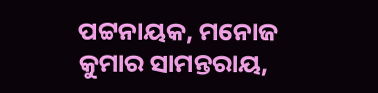ପଟ୍ଟନାୟକ, ମନୋଜ କୁମାର ସାମନ୍ତରାୟ,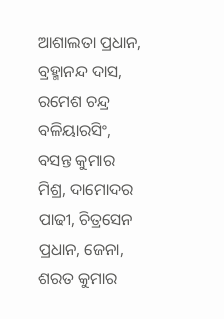ଆଶାଲତା ପ୍ରଧାନ, ବ୍ରହ୍ମାନନ୍ଦ ଦାସ, ରମେଶ ଚନ୍ଦ୍ର ବଳିୟାରସିଂ, ବସନ୍ତ କୁମାର ମିଶ୍ର, ଦାମୋଦର ପାଢୀ, ଚିତ୍ରସେନ ପ୍ରଧାନ, ଜେନା, ଶରତ କୁମାର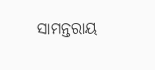ସାମନ୍ତରାୟ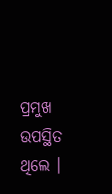ପ୍ରମୁଖ ଉପସ୍ଥିତ ଥିଲେ ।